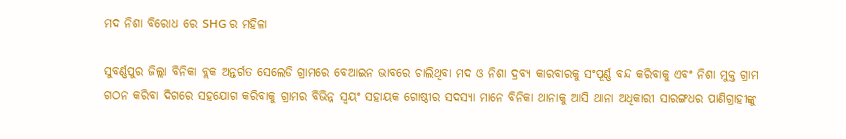ମଦ ନିଶା ବିରୋଧ ରେ SHG ର ମହିଳା

ସୁବର୍ଣ୍ଣପୁର ଜିଲ୍ଲା ବିନିକା ବ୍ଲକ ଅନ୍ତର୍ଗତ ସେଲେଡି ଗ୍ରାମରେ ବେଆଇନ ଭାବରେ ଚାଲିଥିବା ମଦ ଓ ନିଶା ଦ୍ରବ୍ୟ କାରବାରକୁ ସଂପୂର୍ଣ୍ଣ ବନ୍ଦ କରିବାକୁ ଏବଂ ନିଶା ମୁକ୍ତ ଗ୍ରାମ ଗଠନ କରିବା ଦିଗରେ ସହଯୋଗ କରିବାକୁ ଗ୍ରାମର ବିଭିନ୍ନ ସ୍ଵୟଂ ସହାୟକ ଗୋଷ୍ଠୀର ସଦସ୍ୟା ମାନେ ବିନିକା ଥାନାକୁ ଆସି ଥାନା ଅଧିକାରୀ ସାରଙ୍ଗଧର ପାଣିଗ୍ରାହୀଙ୍କୁ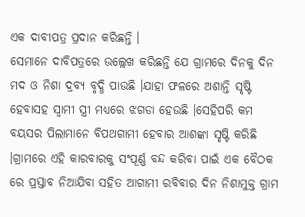ଏକ ଦାବୀପତ୍ର ପ୍ରଦାନ କରିଛନ୍ତି ।
ସେମାନେ ଦାବିପତ୍ରରେ ଉଲ୍ଲେଖ କରିଛନ୍ତି ଯେ ଗ୍ରାମରେ ଦିନକୁ ଦିନ ମଦ ଓ ନିଶା ଦ୍ରବ୍ୟ ବୃଦ୍ଧି ପାଉଛି ।ଯାହା ଫଳରେ ଅଶାନ୍ତି ସୃଷ୍ଟି ହେବାସହ ସ୍ବାମୀ ସ୍ତ୍ରୀ ମଧ୍ୟରେ ଝଗଡା ହେଉଛି ।ସେହିପରି କମ ବୟସର ପିଲାମାନେ ବିପଥଗାମୀ ହେବାର ଆଶଙ୍କା ସୃଷ୍ଟି କରିଛି ।ଗ୍ରାମରେ ଏହି କାରବାରକୁ ସଂପୂର୍ଣ୍ଣ ବନ୍ଦ କରିବା ପାଇଁ ଏକ ବୈଠକ ରେ ପ୍ରସ୍ତାବ ନିଆଯିବା ସହିତ ଆଗାମୀ ରବିବାର ଦିନ ନିଶାମୁକ୍ତ ଗ୍ରାମ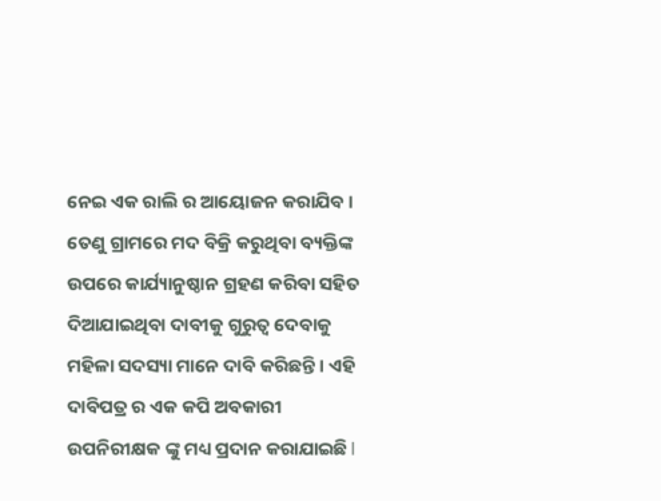ନେଇ ଏକ ରାଲି ର ଆୟୋଜନ କରାଯିବ ।
ତେଣୁ ଗ୍ରାମରେ ମଦ ବିକ୍ରି କରୁଥିବା ବ୍ୟକ୍ତିଙ୍କ ଉପରେ କାର୍ଯ୍ୟାନୁଷ୍ଠାନ ଗ୍ରହଣ କରିବା ସହିତ ଦିଆଯାଇଥିବା ଦାବୀକୁ ଗୁରୁତ୍ୱ ଦେବାକୁ ମହିଳା ସଦସ୍ୟା ମାନେ ଦାବି କରିଛନ୍ତି। ଏହି ଦାବିପତ୍ର ର ଏକ କପି ଅବକାରୀ ଉପନିରୀକ୍ଷକ ଙ୍କୁ ମଧ୍ୟ ପ୍ରଦାନ କରାଯାଇଛି l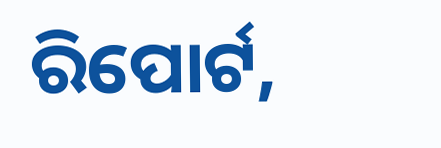ରିପୋର୍ଟ,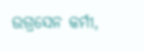ଉଗ୍ରସେନ କର୍ମୀ,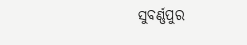ସୁବର୍ଣ୍ଣପୁର